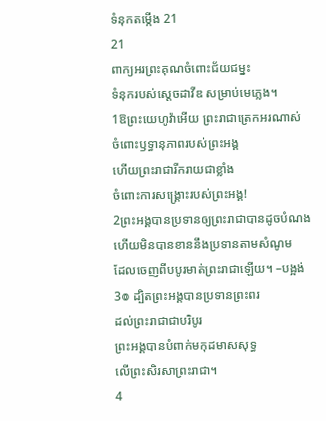ទំនុកតម្កើង 21
21
ពាក្យអរព្រះគុណចំពោះជ័យជម្នះ
ទំនុករបស់ស្ដេចដាវីឌ សម្រាប់មេភ្លេង។
1ឱព្រះយេហូវ៉ាអើយ ព្រះរាជាត្រេកអរណាស់
ចំពោះឫទ្ធានុភាពរបស់ព្រះអង្គ
ហើយព្រះរាជារីករាយជាខ្លាំង
ចំពោះការសង្គ្រោះរបស់ព្រះអង្គ!
2ព្រះអង្គបានប្រទានឲ្យព្រះរាជាបានដូចបំណង
ហើយមិនបានខាននឹងប្រទានតាមសំណូម
ដែលចេញពីបបូរមាត់ព្រះរាជាឡើយ។ –បង្អង់
3៙ ដ្បិតព្រះអង្គបានប្រទានព្រះពរ
ដល់ព្រះរាជាជាបរិបូរ
ព្រះអង្គបានបំពាក់មកុដមាសសុទ្ធ
លើព្រះសិរសាព្រះរាជា។
4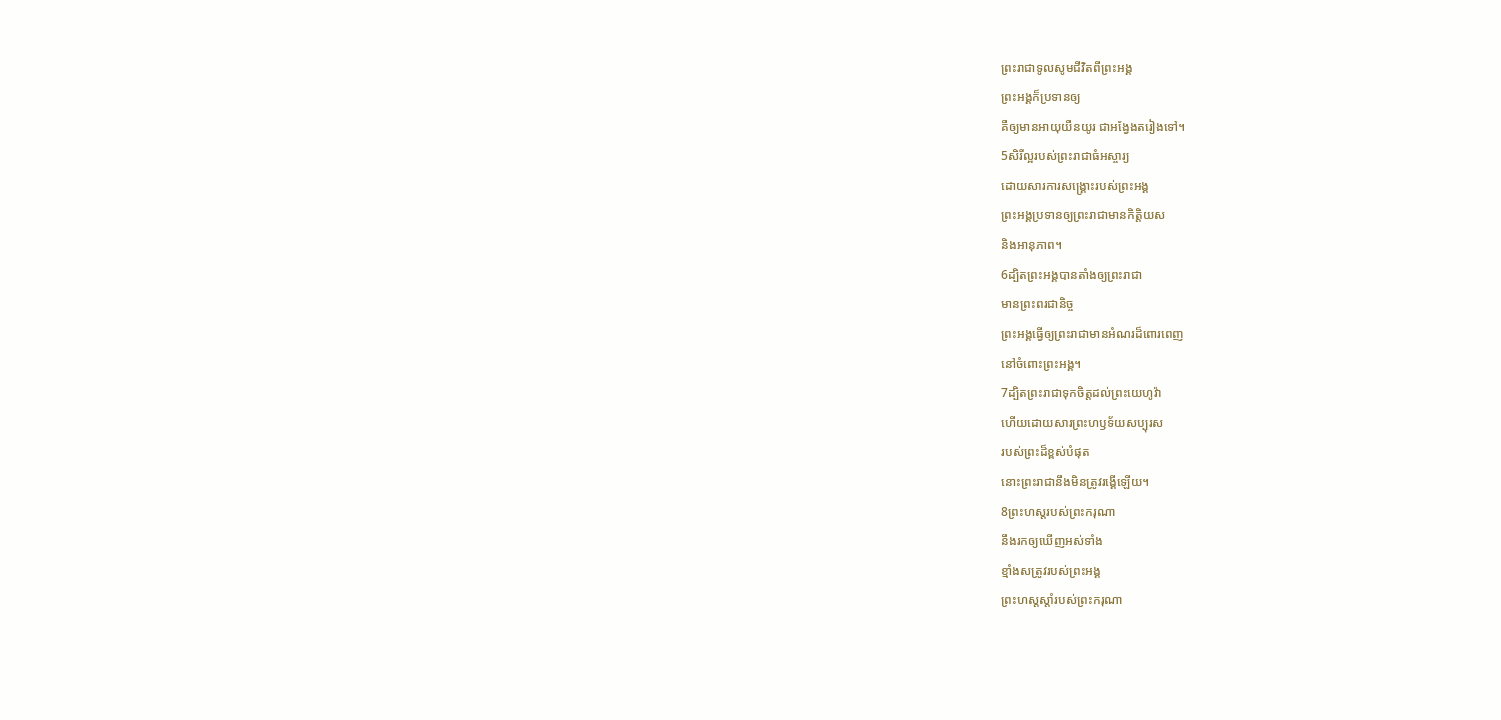ព្រះរាជាទូលសូមជីវិតពីព្រះអង្គ
ព្រះអង្គក៏ប្រទានឲ្យ
គឺឲ្យមានអាយុយឺនយូរ ជាអង្វែងតរៀងទៅ។
5សិរីល្អរបស់ព្រះរាជាធំអស្ចារ្យ
ដោយសារការសង្គ្រោះរបស់ព្រះអង្គ
ព្រះអង្គប្រទានឲ្យព្រះរាជាមានកិត្តិយស
និងអានុភាព។
6ដ្បិតព្រះអង្គបានតាំងឲ្យព្រះរាជា
មានព្រះពរជានិច្ច
ព្រះអង្គធ្វើឲ្យព្រះរាជាមានអំណរដ៏ពោរពេញ
នៅចំពោះព្រះអង្គ។
7ដ្បិតព្រះរាជាទុកចិត្តដល់ព្រះយេហូវ៉ា
ហើយដោយសារព្រះហឫទ័យសប្បុរស
របស់ព្រះដ៏ខ្ពស់បំផុត
នោះព្រះរាជានឹងមិនត្រូវរង្គើឡើយ។
8ព្រះហស្តរបស់ព្រះករុណា
នឹងរកឲ្យឃើញអស់ទាំង
ខ្មាំងសត្រូវរបស់ព្រះអង្គ
ព្រះហស្តស្តាំរបស់ព្រះករុណា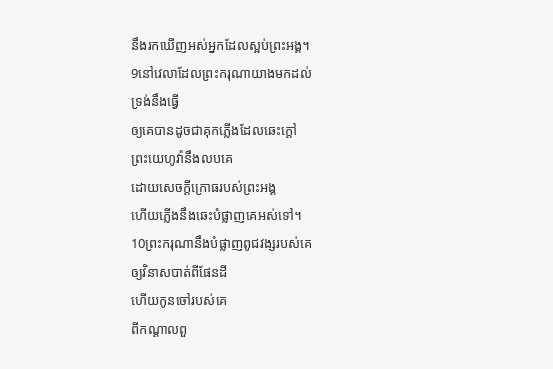នឹងរកឃើញអស់អ្នកដែលស្អប់ព្រះអង្គ។
9នៅវេលាដែលព្រះករុណាយាងមកដល់
ទ្រង់នឹងធ្វើ
ឲ្យគេបានដូចជាគុកភ្លើងដែលឆេះក្តៅ
ព្រះយេហូវ៉ានឹងលបគេ
ដោយសេចក្ដីក្រោធរបស់ព្រះអង្គ
ហើយភ្លើងនឹងឆេះបំផ្លាញគេអស់ទៅ។
10ព្រះករុណានឹងបំផ្លាញពូជវង្សរបស់គេ
ឲ្យវិនាសបាត់ពីផែនដី
ហើយកូនចៅរបស់គេ
ពីកណ្ដាលពួ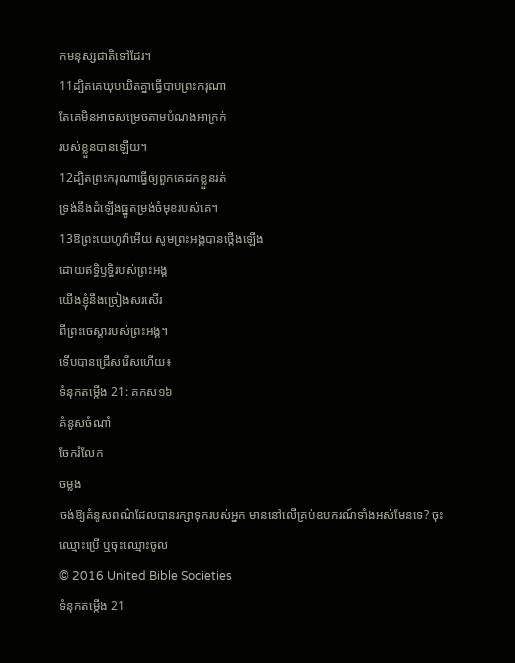កមនុស្សជាតិទៅដែរ។
11ដ្បិតគេឃុបឃិតគ្នាធ្វើបាបព្រះករុណា
តែគេមិនអាចសម្រេចតាមបំណងអាក្រក់
របស់ខ្លួនបានឡើយ។
12ដ្បិតព្រះករុណាធ្វើឲ្យពួកគេដកខ្លួនរត់
ទ្រង់នឹងដំឡើងធ្នូតម្រង់ចំមុខរបស់គេ។
13ឱព្រះយេហូវ៉ាអើយ សូមព្រះអង្គបានថ្កើងឡើង
ដោយឥទ្ធិឫទ្ធិរបស់ព្រះអង្គ
យើងខ្ញុំនឹងច្រៀងសរសើរ
ពីព្រះចេស្តារបស់ព្រះអង្គ។
ទើបបានជ្រើសរើសហើយ៖
ទំនុកតម្កើង 21: គកស១៦
គំនូសចំណាំ
ចែករំលែក
ចម្លង
ចង់ឱ្យគំនូសពណ៌ដែលបានរក្សាទុករបស់អ្នក មាននៅលើគ្រប់ឧបករណ៍ទាំងអស់មែនទេ? ចុះឈ្មោះប្រើ ឬចុះឈ្មោះចូល
© 2016 United Bible Societies
ទំនុកតម្កើង 21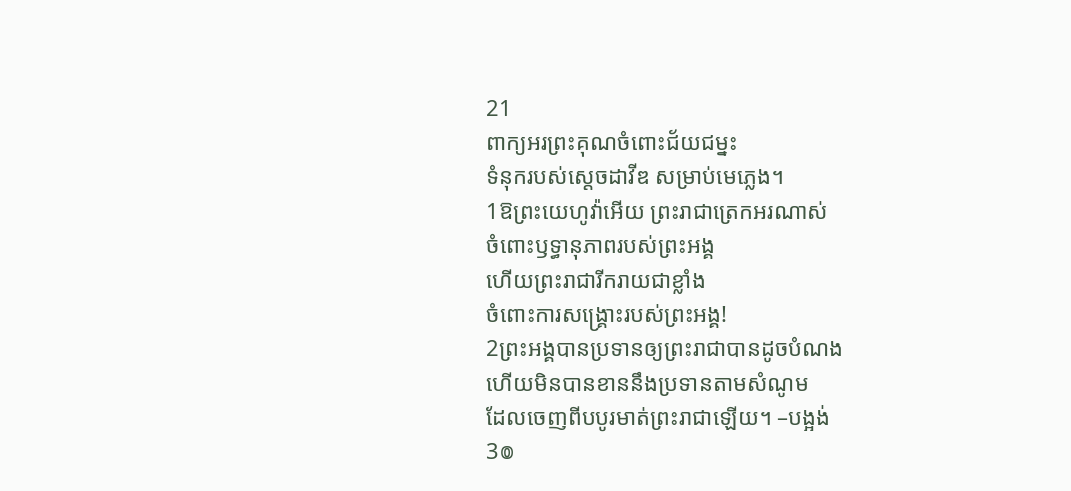21
ពាក្យអរព្រះគុណចំពោះជ័យជម្នះ
ទំនុករបស់ស្ដេចដាវីឌ សម្រាប់មេភ្លេង។
1ឱព្រះយេហូវ៉ាអើយ ព្រះរាជាត្រេកអរណាស់
ចំពោះឫទ្ធានុភាពរបស់ព្រះអង្គ
ហើយព្រះរាជារីករាយជាខ្លាំង
ចំពោះការសង្គ្រោះរបស់ព្រះអង្គ!
2ព្រះអង្គបានប្រទានឲ្យព្រះរាជាបានដូចបំណង
ហើយមិនបានខាននឹងប្រទានតាមសំណូម
ដែលចេញពីបបូរមាត់ព្រះរាជាឡើយ។ –បង្អង់
3៙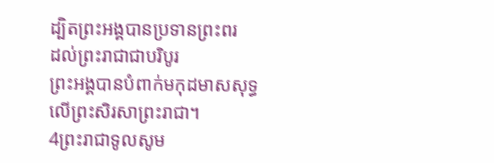ដ្បិតព្រះអង្គបានប្រទានព្រះពរ
ដល់ព្រះរាជាជាបរិបូរ
ព្រះអង្គបានបំពាក់មកុដមាសសុទ្ធ
លើព្រះសិរសាព្រះរាជា។
4ព្រះរាជាទូលសូម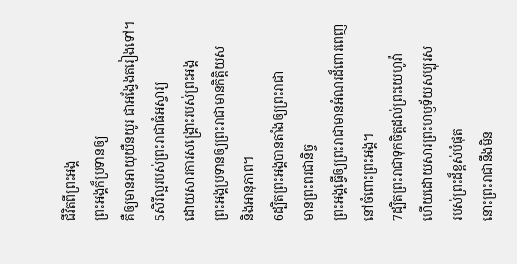ជីវិតពីព្រះអង្គ
ព្រះអង្គក៏ប្រទានឲ្យ
គឺឲ្យមានអាយុយឺនយូរ ជាអង្វែងតរៀងទៅ។
5សិរីល្អរបស់ព្រះរាជាធំអស្ចារ្យ
ដោយសារការសង្គ្រោះរបស់ព្រះអង្គ
ព្រះអង្គប្រទានឲ្យព្រះរាជាមានកិត្តិយស
និងអានុភាព។
6ដ្បិតព្រះអង្គបានតាំងឲ្យព្រះរាជា
មានព្រះពរជានិច្ច
ព្រះអង្គធ្វើឲ្យព្រះរាជាមានអំណរដ៏ពោរពេញ
នៅចំពោះព្រះអង្គ។
7ដ្បិតព្រះរាជាទុកចិត្តដល់ព្រះយេហូវ៉ា
ហើយដោយសារព្រះហឫទ័យសប្បុរស
របស់ព្រះដ៏ខ្ពស់បំផុត
នោះព្រះរាជានឹងមិន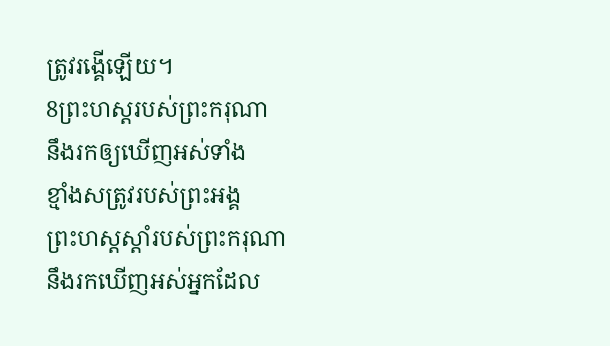ត្រូវរង្គើឡើយ។
8ព្រះហស្តរបស់ព្រះករុណា
នឹងរកឲ្យឃើញអស់ទាំង
ខ្មាំងសត្រូវរបស់ព្រះអង្គ
ព្រះហស្តស្តាំរបស់ព្រះករុណា
នឹងរកឃើញអស់អ្នកដែល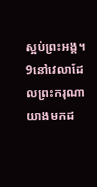ស្អប់ព្រះអង្គ។
9នៅវេលាដែលព្រះករុណាយាងមកដ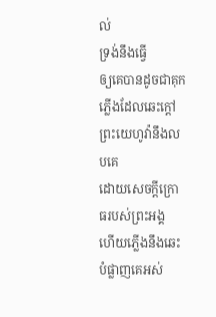ល់
ទ្រង់នឹងធ្វើ
ឲ្យគេបានដូចជាគុកភ្លើងដែលឆេះក្តៅ
ព្រះយេហូវ៉ានឹងលបគេ
ដោយសេចក្ដីក្រោធរបស់ព្រះអង្គ
ហើយភ្លើងនឹងឆេះបំផ្លាញគេអស់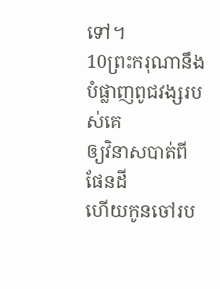ទៅ។
10ព្រះករុណានឹងបំផ្លាញពូជវង្សរបស់គេ
ឲ្យវិនាសបាត់ពីផែនដី
ហើយកូនចៅរប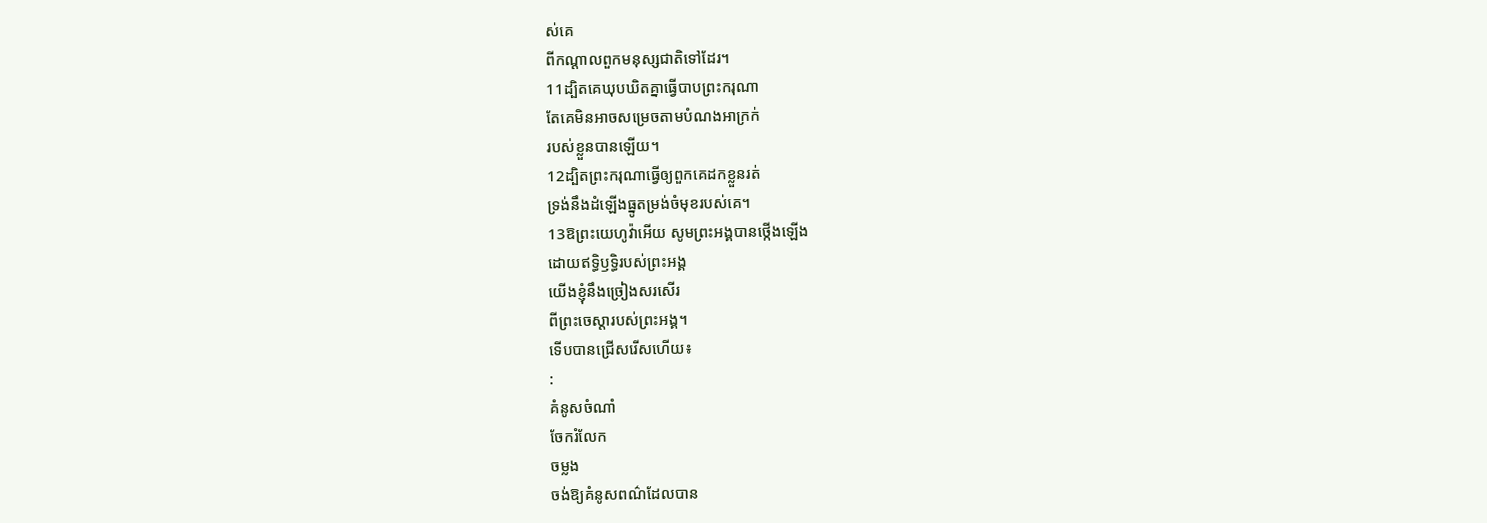ស់គេ
ពីកណ្ដាលពួកមនុស្សជាតិទៅដែរ។
11ដ្បិតគេឃុបឃិតគ្នាធ្វើបាបព្រះករុណា
តែគេមិនអាចសម្រេចតាមបំណងអាក្រក់
របស់ខ្លួនបានឡើយ។
12ដ្បិតព្រះករុណាធ្វើឲ្យពួកគេដកខ្លួនរត់
ទ្រង់នឹងដំឡើងធ្នូតម្រង់ចំមុខរបស់គេ។
13ឱព្រះយេហូវ៉ាអើយ សូមព្រះអង្គបានថ្កើងឡើង
ដោយឥទ្ធិឫទ្ធិរបស់ព្រះអង្គ
យើងខ្ញុំនឹងច្រៀងសរសើរ
ពីព្រះចេស្តារបស់ព្រះអង្គ។
ទើបបានជ្រើសរើសហើយ៖
:
គំនូសចំណាំ
ចែករំលែក
ចម្លង
ចង់ឱ្យគំនូសពណ៌ដែលបាន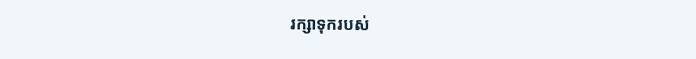រក្សាទុករបស់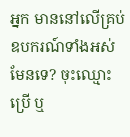អ្នក មាននៅលើគ្រប់ឧបករណ៍ទាំងអស់មែនទេ? ចុះឈ្មោះប្រើ ឬ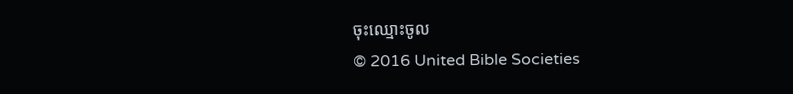ចុះឈ្មោះចូល
© 2016 United Bible Societies